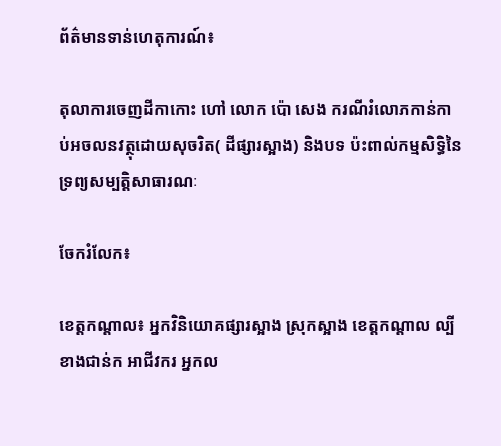ព័ត៌មានទាន់ហេតុការណ៍៖

តុលាការចេញដីកាកោះ ហៅ លោក ប៉ោ សេង ករណីរំលោភកាន់កាប់អចលនវត្ថុដោយសុចរិត( ដីផ្សារស្អាង) និងបទ ប៉ះពាល់កម្មសិទ្ធិនៃទ្រព្យសម្បត្តិសាធារណៈ

ចែករំលែក៖

ខេត្តកណ្តាល៖ អ្នកវិនិយោគផ្សារស្អាង ស្រុកស្អាង ខេត្តកណ្តាល ល្បីខាងជាន់ក អាជីវករ អ្នកល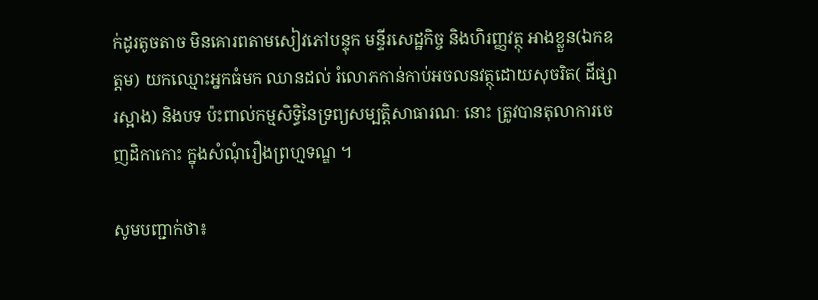ក់ដូរតូចតាច មិនគោរពតាមសៀវភៅបន្ទុក មន្ទីរសេដ្ឋកិច្ច និងហិរញ្ញវត្ថុ អាងខ្លួន(ឯកឧត្តម) យកឈ្មោះអ្នកធំមក ឈានដល់ រំលោភកាន់កាប់អចលនវត្ថុដោយសុចរិត( ដីផ្សារស្អាង) និងបទ ប៉ះពាល់កម្មសិទ្ធិនៃទ្រព្យសម្បត្តិសាធារណៈ នោះ ត្រូវបានតុលាការចេញដិកាកោះ ក្នុងសំណុំរឿងព្រហ្មទណ្ឌ ។

សូមបញ្ជាក់ថា៖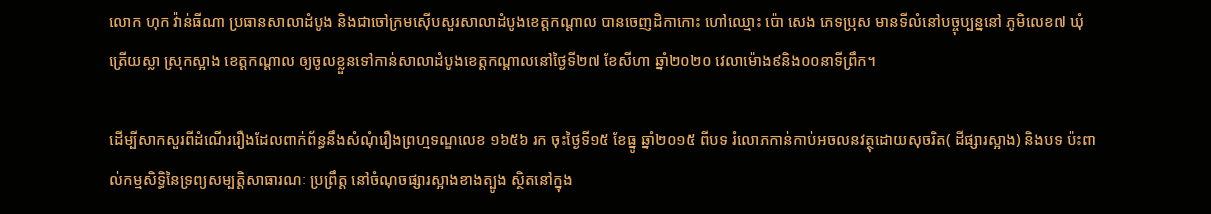លោក ហុក វ៉ាន់ធីណា ប្រធានសាលាដំបូង និងជាចៅក្រមស៊ើបសួរសាលាដំបូងខេត្តកណ្តាល បានចេញដិកាកោះ ហៅឈ្មោះ ប៉ោ សេង ភេទប្រុស មានទីលំនៅបច្ចុប្បន្ននៅ ភូមិលេខ៧ ឃុំត្រើយស្លា ស្រុកស្អាង ខេត្តកណ្តាល ឲ្យចូលខ្លួនទៅកាន់សាលាដំបូងខេត្តកណ្តាលនៅថ្ងៃទី២៧ ខែសីហា ឆ្នាំ២០២០ វេលាម៉ោង៩និង០០នាទីព្រឹក។

ដើម្បីសាកសួរពីដំណើររឿងដែលពាក់ព័ន្ធនឹងសំណុំរឿងព្រហ្មទណ្ឌលេខ ១៦៥៦ រក ចុះថ្ងៃទី១៥ ខែធ្នូ ឆ្នាំ២០១៥ ពីបទ រំលោភកាន់កាប់អចលនវត្ថុដោយសុចរិត( ដីផ្សារស្អាង) និងបទ ប៉ះពាល់កម្មសិទ្ធិនៃទ្រព្យសម្បត្តិសាធារណៈ ប្រព្រឹត្ត នៅចំណុចផ្សារស្អាងខាងត្បូង ស្ថិតនៅក្នុង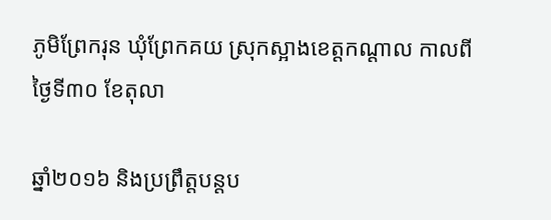ភូមិព្រែករុន ឃុំព្រែកគយ ស្រុកស្អាងខេត្តកណ្តាល កាលពីថ្ងៃទី៣០ ខែតុលា

ឆ្នាំ២០១៦ និងប្រព្រឹត្តបន្តប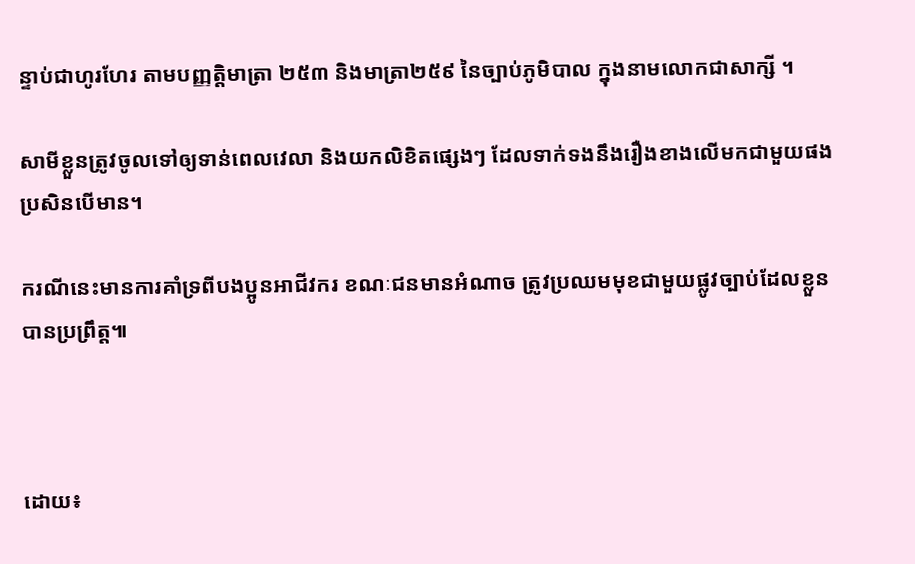ន្ទាប់ជាហូរហែរ តាមបញ្ញត្តិមាត្រា ២៥៣ និងមាត្រា២៥៩ នៃច្បាប់ភូមិបាល ក្នុងនាមលោកជាសាក្សី ។

សាមីខ្លួនត្រូវចូលទៅឲ្យទាន់ពេលវេលា និងយកលិខិតផ្សេងៗ ដែលទាក់ទងនឹងរឿងខាងលើមកជាមួយផង ប្រសិនបើមាន។

ករណីនេះមានការគាំទ្រពីបងប្អូនអាជីវករ ខណៈជនមានអំណាច ត្រូវប្រឈមមុខជាមួយផ្លូវច្បាប់ដែលខ្លួនបានប្រព្រឹត្ត៕



ដោយ៖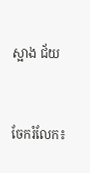ស្អាង ជ័យ


ចែករំលែក៖